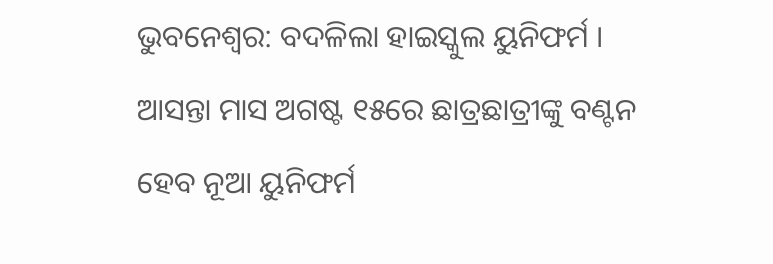ଭୁବନେଶ୍ବର: ବଦଳିଲା ହାଇସ୍କୁଲ ୟୁନିଫର୍ମ । ଆସନ୍ତା ମାସ ଅଗଷ୍ଟ ୧୫ରେ ଛାତ୍ରଛାତ୍ରୀଙ୍କୁ ବଣ୍ଟନ ହେବ ନୂଆ ୟୁନିଫର୍ମ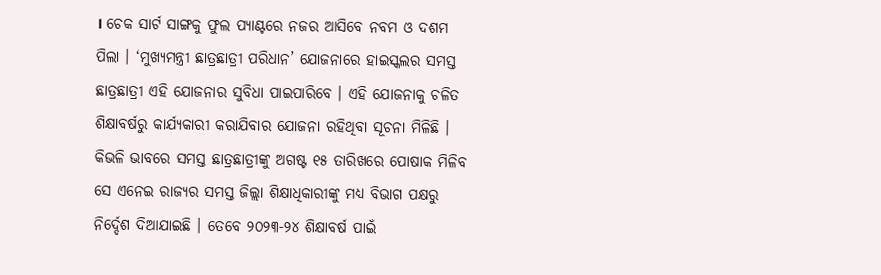। ଚେକ ସାର୍ଟ ସାଙ୍ଗକୁ ଫୁଲ ପ୍ୟାଣ୍ଟରେ ନଜର ଆସିବେ ନବମ ଓ ଦଶମ ପିଲା । ‘ମୁଖ୍ୟମନ୍ତ୍ରୀ ଛାତ୍ରଛାତ୍ରୀ ପରିଧାନ’ ଯୋଜନାରେ ହାଇସ୍କଲର ସମସ୍ତ ଛାତ୍ରଛାତ୍ରୀ ଏହି ଯୋଜନାର ସୁବିଧା ପାଇପାରିବେ । ଏହି ଯୋଜନାକୁ ଚଳିତ ଶିକ୍ଷାବର୍ଷରୁ କାର୍ଯ୍ୟକାରୀ କରାଯିବାର ଯୋଜନା ରହିଥିବା ସୂଚନା ମିଳିଛି ।
କିଭଳି ଭାବରେ ସମସ୍ତ ଛାତ୍ରଛାତ୍ରୀଙ୍କୁ ଅଗଷ୍ଟ ୧୫ ତାରିଖରେ ପୋଷାକ ମିଳିବ ସେ ଏନେଇ ରାଜ୍ୟର ସମସ୍ତ ଜିଲ୍ଲା ଶିକ୍ଷାଧିକାରୀଙ୍କୁ ମଧ୍ୟ ବିଭାଗ ପକ୍ଷରୁ ନିର୍ଦ୍ଦେଶ ଦିଆଯାଇଛି । ତେବେ ୨୦୨୩-୨୪ ଶିକ୍ଷାବର୍ଷ ପାଇଁ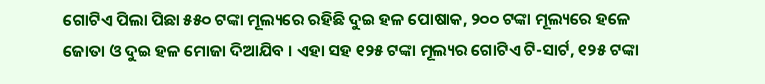ଗୋଟିଏ ପିଲା ପିଛା ୫୫୦ ଟଙ୍କା ମୂଲ୍ୟରେ ରହିଛି ଦୁଇ ହଳ ପୋଷାକ, ୨୦୦ ଟଙ୍କା ମୂଲ୍ୟରେ ହଳେ ଜୋତା ଓ ଦୁଇ ହଳ ମୋଜା ଦିଆଯିବ । ଏହା ସହ ୧୨୫ ଟଙ୍କା ମୂଲ୍ୟର ଗୋଟିଏ ଟି-ସାର୍ଟ, ୧୨୫ ଟଙ୍କା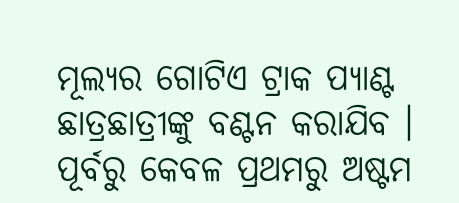ମୂଲ୍ୟର ଗୋଟିଏ ଟ୍ରାକ ପ୍ୟାଣ୍ଟ ଛାତ୍ରଛାତ୍ରୀଙ୍କୁ ବଣ୍ଟନ କରାଯିବ । ପୂର୍ବରୁ କେବଳ ପ୍ରଥମରୁ ଅଷ୍ଟମ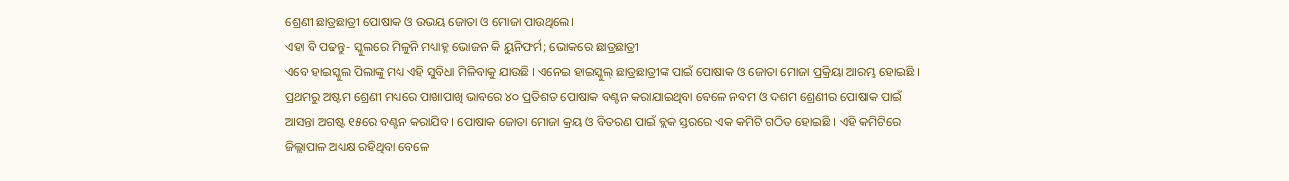ଶ୍ରେଣୀ ଛାତ୍ରଛାତ୍ରୀ ପୋଷାକ ଓ ଉଭୟ ଜୋତା ଓ ମୋଜା ପାଉଥିଲେ।
ଏହା ବି ପଢନ୍ତୁ- ସ୍କୁଲରେ ମିଳୁନି ମଧ୍ୟାହ୍ନ ଭୋଜନ କି ୟୁନିଫର୍ମ; ଭୋକରେ ଛାତ୍ରଛାତ୍ରୀ
ଏବେ ହାଇସ୍କୁଲ ପିଲାଙ୍କୁ ମଧ୍ୟ ଏହି ସୁବିଧା ମିଳିବାକୁ ଯାଉଛି । ଏନେଇ ହାଇସ୍କୁଲ୍ ଛାତ୍ରଛାତ୍ରୀଙ୍କ ପାଇଁ ପୋଷାକ ଓ ଜୋତା ମୋଜା ପ୍ରକ୍ରିୟା ଆରମ୍ଭ ହୋଇଛି । ପ୍ରଥମରୁ ଅଷ୍ଟମ ଶ୍ରେଣୀ ମଧ୍ୟରେ ପାଖାପାଖି ଭାବରେ ୪୦ ପ୍ରତିଶତ ପୋଷାକ ବଣ୍ଟନ କରାଯାଇଥିବା ବେଳେ ନବମ ଓ ଦଶମ ଶ୍ରେଣୀର ପୋଷାକ ପାଇଁ ଆସନ୍ତା ଅଗଷ୍ଟ ୧୫ରେ ବଣ୍ଟନ କରାଯିବ । ପୋଷାକ ଜୋତା ମୋଜା କ୍ରୟ ଓ ବିତରଣ ପାଇଁ ବ୍ଲକ ସ୍ତରରେ ଏକ କମିଟି ଗଠିତ ହୋଇଛି । ଏହି କମିଟିରେ ଜିଲ୍ଲାପାଳ ଅଧ୍ୟକ୍ଷ ରହିଥିବା ବେଳେ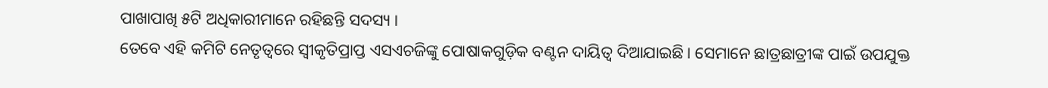ପାଖାପାଖି ୫ଟି ଅଧିକାରୀମାନେ ରହିଛନ୍ତି ସଦସ୍ୟ ।
ତେବେ ଏହି କମିଟି ନେତୃତ୍ବରେ ସ୍ବୀକୃତିପ୍ରାପ୍ତ ଏସଏଚଜିଙ୍କୁ ପୋଷାକଗୁଡ଼ିକ ବଣ୍ଟନ ଦାୟିତ୍ବ ଦିଆଯାଇଛି । ସେମାନେ ଛାତ୍ରଛାତ୍ରୀଙ୍କ ପାଇଁ ଉପଯୁକ୍ତ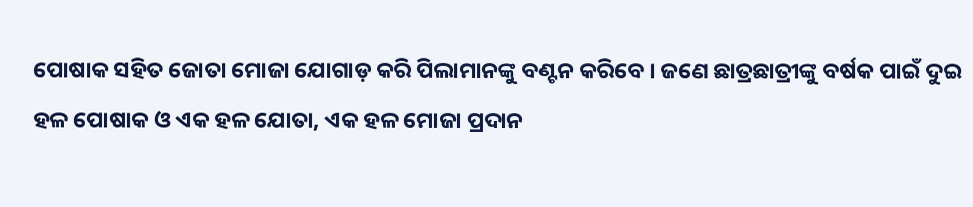ପୋଷାକ ସହିତ ଜୋତା ମୋଜା ଯୋଗାଡ଼ କରି ପିଲାମାନଙ୍କୁ ବଣ୍ଟନ କରିବେ । ଜଣେ ଛାତ୍ରଛାତ୍ରୀଙ୍କୁ ବର୍ଷକ ପାଇଁ ଦୁଇ ହଳ ପୋଷାକ ଓ ଏକ ହଳ ଯୋତା, ଏକ ହଳ ମୋଜା ପ୍ରଦାନ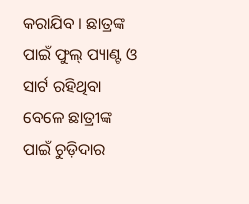କରାଯିବ । ଛାତ୍ରଙ୍କ ପାଇଁ ଫୁଲ୍ ପ୍ୟାଣ୍ଟ ଓ ସାର୍ଟ ରହିଥିବା ବେଳେ ଛାତ୍ରୀଙ୍କ ପାଇଁ ଚୁଡ଼ିଦାର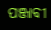ପଞ୍ଜାବୀ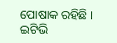ପୋଷାକ ରହିଛି ।
ଇଟିଭି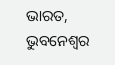ଭାରତ, ଭୁବନେଶ୍ବର